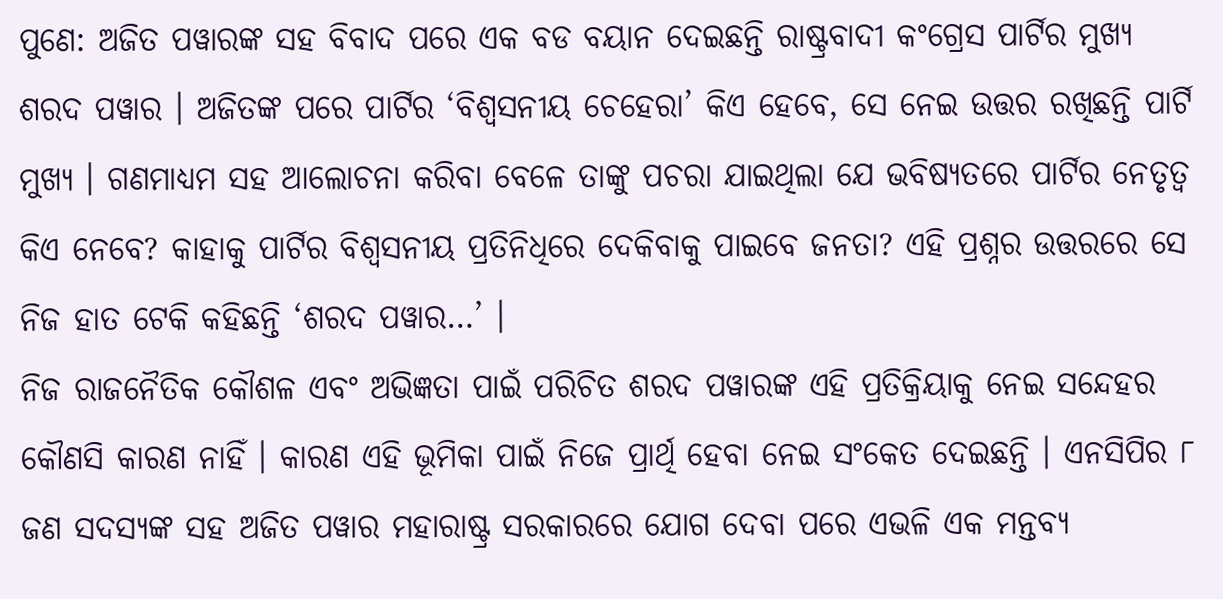ପୁଣେ: ଅଜିତ ପୱାରଙ୍କ ସହ ବିବାଦ ପରେ ଏକ ବଡ ବୟାନ ଦେଇଛନ୍ତି ରାଷ୍ଟ୍ରବାଦୀ କଂଗ୍ରେସ ପାର୍ଟିର ମୁଖ୍ୟ ଶରଦ ପୱାର । ଅଜିତଙ୍କ ପରେ ପାର୍ଟିର ‘ବିଶ୍ୱସନୀୟ ଚେହେରା’ କିଏ ହେବେ, ସେ ନେଇ ଉତ୍ତର ରଖିଛନ୍ତି ପାର୍ଟି ମୁଖ୍ୟ । ଗଣମାଧ୍ୟମ ସହ ଆଲୋଚନା କରିବା ବେଳେ ତାଙ୍କୁ ପଚରା ଯାଇଥିଲା ଯେ ଭବିଷ୍ୟତରେ ପାର୍ଟିର ନେତୃତ୍ୱ କିଏ ନେବେ? କାହାକୁ ପାର୍ଟିର ବିଶ୍ୱସନୀୟ ପ୍ରତିନିଧିରେ ଦେକିବାକୁ ପାଇବେ ଜନତା? ଏହି ପ୍ରଶ୍ନର ଉତ୍ତରରେ ସେ ନିଜ ହାତ ଟେକି କହିଛନ୍ତି ‘ଶରଦ ପୱାର…’ ।
ନିଜ ରାଜନୈତିକ କୌଶଳ ଏବଂ ଅଭିଜ୍ଞତା ପାଇଁ ପରିଚିତ ଶରଦ ପୱାରଙ୍କ ଏହି ପ୍ରତିକ୍ରିୟାକୁ ନେଇ ସନ୍ଦେହର କୌଣସି କାରଣ ନାହିଁ । କାରଣ ଏହି ଭୂମିକା ପାଇଁ ନିଜେ ପ୍ରାର୍ଥି ହେବା ନେଇ ସଂକେତ ଦେଇଛନ୍ତି । ଏନସିପିର ୮ ଜଣ ସଦସ୍ୟଙ୍କ ସହ ଅଜିତ ପୱାର ମହାରାଷ୍ଟ୍ର ସରକାରରେ ଯୋଗ ଦେବା ପରେ ଏଭଳି ଏକ ମନ୍ତବ୍ୟ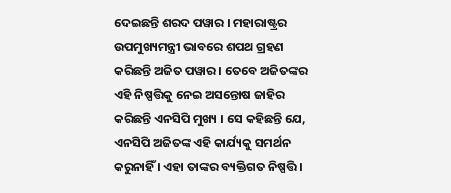ଦେଇଛନ୍ତି ଶରଦ ପୱାର । ମହାରାଷ୍ଟ୍ରର ଉପମୁଖ୍ୟମନ୍ତ୍ରୀ ଭାବରେ ଶପଥ ଗ୍ରହଣ କରିଛନ୍ତି ଅଜିତ ପୱାର । ତେବେ ଅଜିତଙ୍କର ଏହି ନିଷ୍ପତ୍ତିକୁ ନେଇ ଅସନ୍ତୋଷ ଜାହିର କରିଛନ୍ତି ଏନସିପି ମୁଖ୍ୟ । ସେ କହିଛନ୍ତି ଯେ, ଏନସିପି ଅଜିତଙ୍କ ଏହି କାର୍ଯ୍ୟକୁ ସମର୍ଥନ କରୁନାହିଁ । ଏହା ତାଙ୍କର ବ୍ୟକ୍ତିଗତ ନିଷ୍ପତ୍ତି ।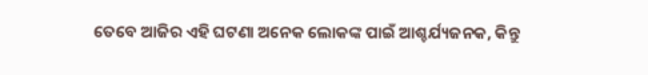ତେବେ ଆଜିର ଏହି ଘଟଣା ଅନେକ ଲୋକଙ୍କ ପାଇଁ ଆଶ୍ଚର୍ଯ୍ୟଜନକ, କିନ୍ତୁ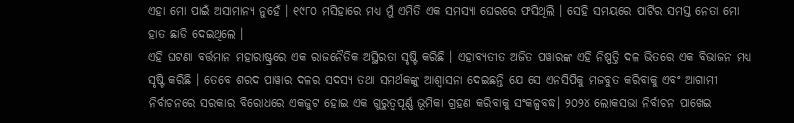ଏହା ମୋ ପାଇଁ ଅସାମାନ୍ୟ ନୁହେଁ । ୧୯୮୦ ମସିହାରେ ମଧ୍ୟ ମୁଁ ଏମିତି ଏକ ସମସ୍ୟା ଘେରରେ ଫସିଥିଲି । ସେହି ସମୟରେ ପାର୍ଟିର ସମସ୍ତ ନେତା ମୋ ହାତ ଛାଡି ଦେଇଥିଲେ ।
ଏହି ଘଟଣା ବର୍ତ୍ତମାନ ମହାରାଷ୍ଟ୍ରରେ ଏକ ରାଜନୈତିକ ଅସ୍ଥିରତା ସୃଷ୍ଟି କରିଛି । ଏହାବ୍ୟତୀତ ଅଜିତ ପୱାରଙ୍କ ଏହି ନିଷ୍ପତ୍ତି ଦଳ ଭିତରେ ଏକ ବିଭାଜନ ମଧ୍ୟ ସୃଷ୍ଟି କରିଛି । ତେବେ ଶରଦ ପାୱାର ଦଳର ସଦସ୍ୟ ତଥା ସମର୍ଥକଙ୍କୁ ଆଶ୍ୱାସନା ଦେଇଛନ୍ତି ଯେ ସେ ଏନସିପିକୁ ମଜବୁତ କରିବାକୁ ଏବଂ ଆଗାମୀ ନିର୍ବାଚନରେ ସରକାର ବିରୋଧରେ ଏକଜୁଟ ହୋଇ ଏକ ଗୁରୁତ୍ୱପୂର୍ଣ୍ଣ ଭୂମିକା ଗ୍ରହଣ କରିବାକୁ ସଂକଳ୍ପବଦ୍ଧ। ୨୦୨୪ ଲୋକସଭା ନିର୍ବାଚନ ପାଖେଇ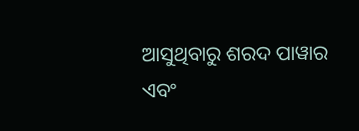ଆସୁଥିବାରୁ ଶରଦ ପାୱାର ଏବଂ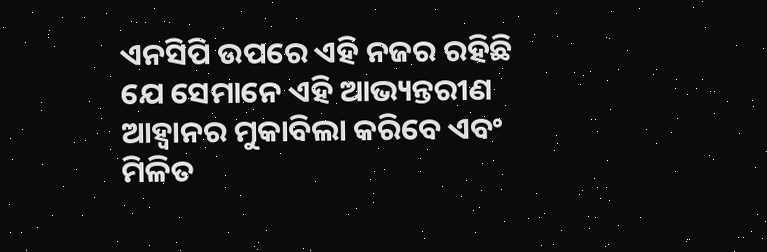ଏନସିପି ଉପରେ ଏହି ନଜର ରହିଛି ଯେ ସେମାନେ ଏହି ଆଭ୍ୟନ୍ତରୀଣ ଆହ୍ୱାନର ମୁକାବିଲା କରିବେ ଏବଂ ମିଳିତ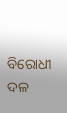ବିରୋଧୀ ଦଳ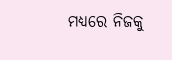ମଧ୍ୟରେ ନିଜକୁ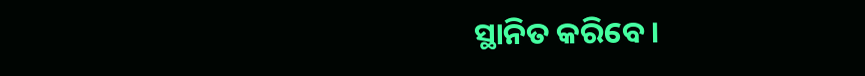ସ୍ଥାନିତ କରିବେ।